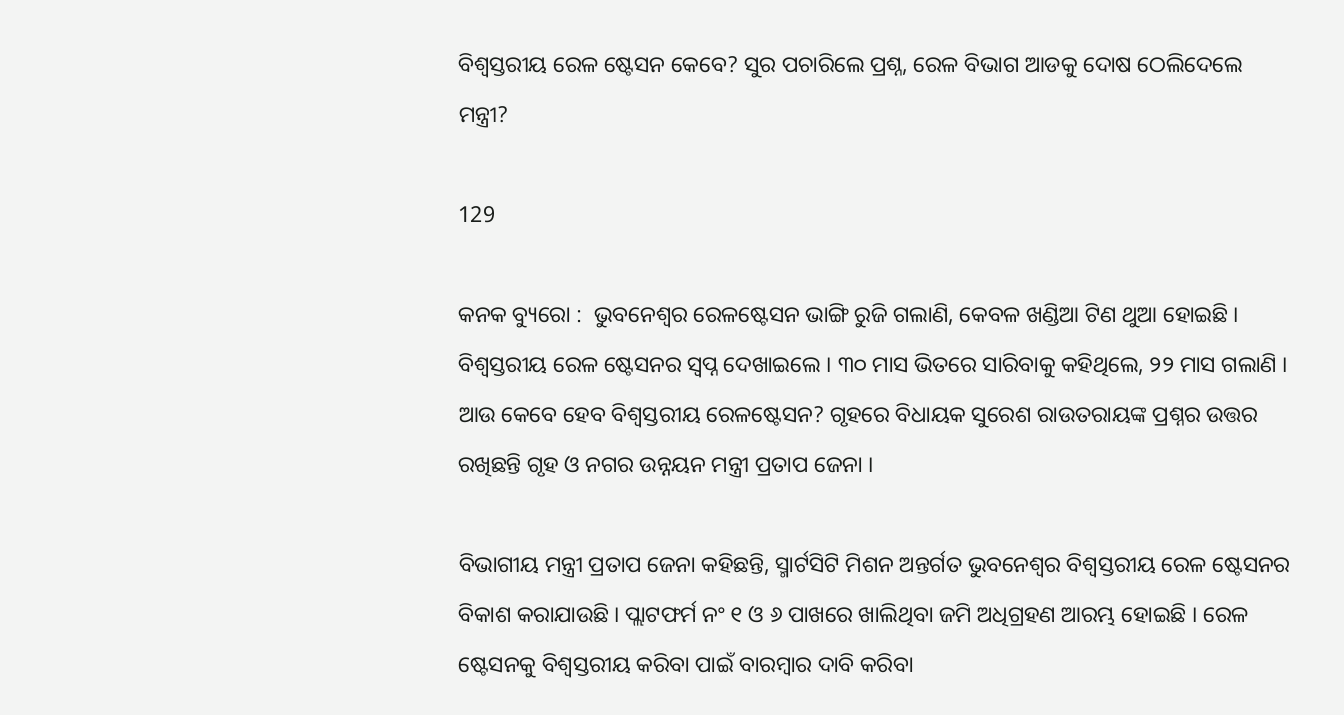ବିଶ୍ୱସ୍ତରୀୟ ରେଳ ଷ୍ଟେସନ କେବେ? ସୁର ପଚାରିଲେ ପ୍ରଶ୍ନ, ରେଳ ବିଭାଗ ଆଡକୁ ଦୋଷ ଠେଲିଦେଲେ ମନ୍ତ୍ରୀ?

129

କନକ ବ୍ୟୁରୋ :  ଭୁବନେଶ୍ୱର ରେଳଷ୍ଟେସନ ଭାଙ୍ଗି ରୁଜି ଗଲାଣି, କେବଳ ଖଣ୍ଡିଆ ଟିଣ ଥୁଆ ହୋଇଛି । ବିଶ୍ୱସ୍ତରୀୟ ରେଳ ଷ୍ଟେସନର ସ୍ୱପ୍ନ ଦେଖାଇଲେ । ୩୦ ମାସ ଭିତରେ ସାରିବାକୁ କହିଥିଲେ, ୨୨ ମାସ ଗଲାଣି । ଆଉ କେବେ ହେବ ବିଶ୍ୱସ୍ତରୀୟ ରେଳଷ୍ଟେସନ? ଗୃହରେ ବିଧାୟକ ସୁରେଶ ରାଉତରାୟଙ୍କ ପ୍ରଶ୍ନର ଉତ୍ତର ରଖିଛନ୍ତି ଗୃହ ଓ ନଗର ଉନ୍ନୟନ ମନ୍ତ୍ରୀ ପ୍ରତାପ ଜେନା ।

ବିଭାଗୀୟ ମନ୍ତ୍ରୀ ପ୍ରତାପ ଜେନା କହିଛନ୍ତି, ସ୍ମାର୍ଟସିଟି ମିଶନ ଅନ୍ତର୍ଗତ ଭୁବନେଶ୍ୱର ବିଶ୍ୱସ୍ତରୀୟ ରେଳ ଷ୍ଟେସନର ବିକାଶ କରାଯାଉଛି । ପ୍ଲାଟଫର୍ମ ନଂ ୧ ଓ ୬ ପାଖରେ ଖାଲିଥିବା ଜମି ଅଧିଗ୍ରହଣ ଆରମ୍ଭ ହୋଇଛି । ରେଳ ଷ୍ଟେସନକୁ ବିଶ୍ୱସ୍ତରୀୟ କରିବା ପାଇଁ ବାରମ୍ବାର ଦାବି କରିବା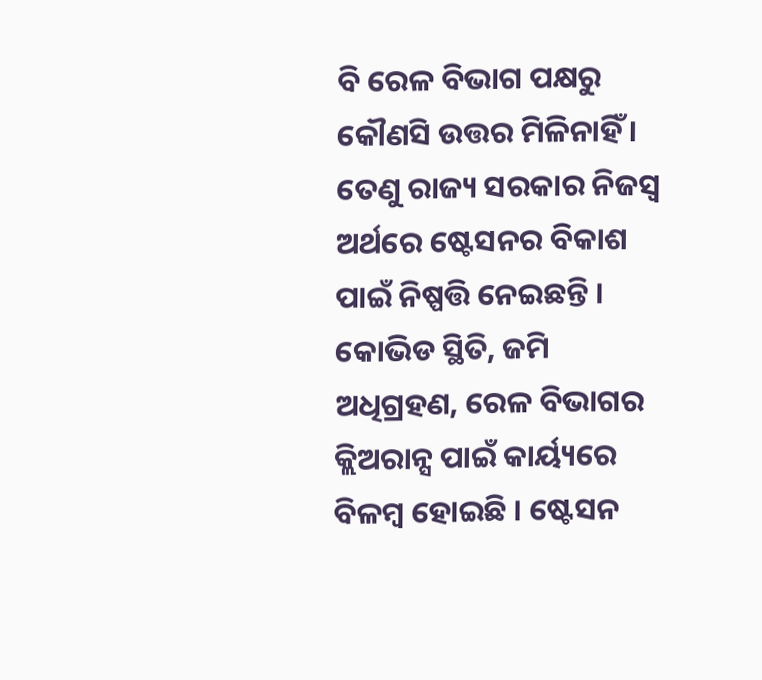ବି ରେଳ ବିଭାଗ ପକ୍ଷରୁ କୌଣସି ଉତ୍ତର ମିଳିନାହିଁ । ତେଣୁ ରାଜ୍ୟ ସରକାର ନିଜସ୍ଵ ଅର୍ଥରେ ଷ୍ଟେସନର ବିକାଶ ପାଇଁ ନିଷ୍ପତ୍ତି ନେଇଛନ୍ତି । କୋଭିଡ ସ୍ଥିତି, ଜମି ଅଧିଗ୍ରହଣ, ରେଳ ବିଭାଗର କ୍ଲିଅରାନ୍ସ ପାଇଁ କାର୍ୟ୍ୟରେ ବିଳମ୍ବ ହୋଇଛି । ଷ୍ଟେସନ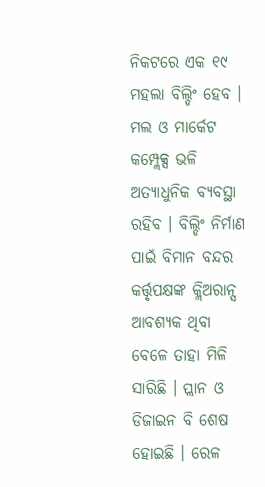ନିକଟରେ ଏକ ୧୯ ମହଲା ବିଲ୍ଡିଂ ହେବ । ମଲ ଓ ମାର୍କେଟ କମ୍ପ୍ଲେକ୍ସ ଭଳି ଅତ୍ୟାଧୁନିକ ବ୍ୟବସ୍ଥା ରହିବ । ବିଲ୍ଡିଂ ନିର୍ମାଣ ପାଇଁ ବିମାନ ବନ୍ଦର କର୍ତ୍ତୃପକ୍ଷଙ୍କ କ୍ଲିଅରାନ୍ସ ଆବଶ୍ୟକ ଥିବା ବେଳେ ତାହା ମିଳି ସାରିଛି । ପ୍ଲାନ ଓ ଡିଜାଇନ ବି ଶେଷ ହୋଇଛି । ରେଳ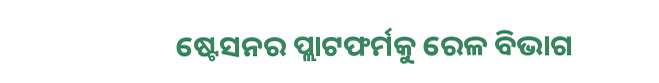ଷ୍ଟେସନର ପ୍ଲାଟଫର୍ମକୁ ରେଳ ବିଭାଗ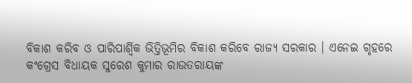ବିକାଶ କରିବ ଓ ପାରିପାର୍ଶ୍ବିକ ଭିତ୍ତିଭୂମିର ବିକାଶ କରିବେ ରାଜ୍ୟ ସରକାର । ଏନେଇ ଗୃହରେ କଂଗ୍ରେସ ବିଧାୟକ ସୁରେଶ କୁମାର ରାଉତରାୟଙ୍କ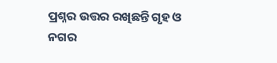ପ୍ରଶ୍ନର ଉତ୍ତର ରଖିଛନ୍ତି ଗୃହ ଓ ନଗର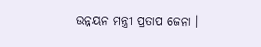ଉନ୍ନୟନ ମନ୍ତ୍ରୀ ପ୍ରତାପ ଜେନା ।